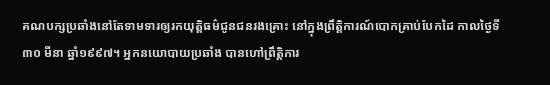គណបក្សប្រឆាំងនៅតែទាមទារឲ្យរកយុត្តិធម៌ជូនជនរងគ្រោះ នៅក្នុងព្រឹត្តិការណ៍បោកគ្រាប់បែកដៃ កាលថ្ងៃទី ៣០ មីនា ឆ្នាំ១៩៩៧។ អ្នកនយោបាយប្រឆាំង បានហៅព្រឹត្តិការ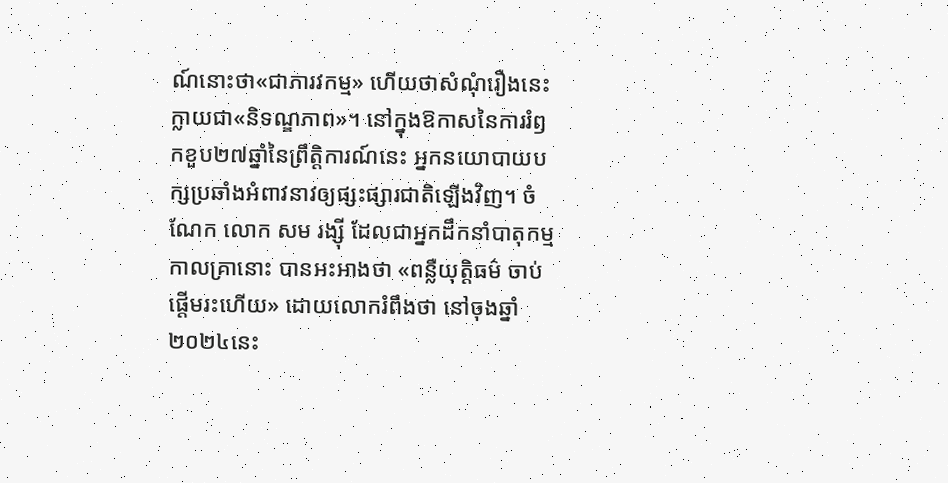ណ៍នោះថា«ជាភារវកម្ម» ហើយថាសំណុំរឿងនេះ ក្លាយជា«និទណ្ឌភាព»។ នៅក្នុងឱកាសនៃការរំឭកខួប២៧ឆ្នាំនៃព្រឹត្តិការណ៍នេះ អ្នកនយោបាយបក្សប្រឆាំងអំពាវនាវឲ្យផ្សះផ្សារជាតិឡើងវិញ។ ចំណែក លោក សម រង្ស៊ី ដែលជាអ្នកដឹកនាំបាតុកម្ម កាលគ្រានោះ បានអះអាងថា «ពន្លឺយុត្តិធម៌ ចាប់ផ្តើមរះហើយ» ដោយលោករំពឹងថា នៅចុងឆ្នាំ ២០២៤នេះ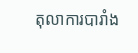តុលាការបារាំង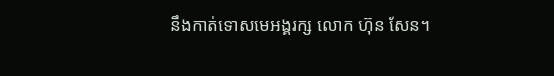នឹងកាត់ទោសមេអង្គរក្ស លោក ហ៊ុន សែន។